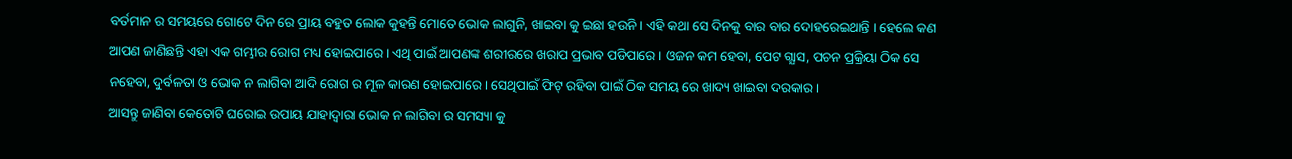ବର୍ତମାନ ର ସମୟରେ ଗୋଟେ ଦିନ ରେ ପ୍ରାୟ ବହୁତ ଲୋକ କୁହନ୍ତି ମୋତେ ଭୋକ ଲାଗୁନି, ଖାଇବା କୁ ଇଛା ହଉନି । ଏହି କଥା ସେ ଦିନକୁ ବାର ବାର ଦୋହରେଇଥାନ୍ତି । ହେଲେ କଣ ଆପଣ ଜାଣିଛନ୍ତି ଏହା ଏକ ଗମ୍ଭୀର ରୋଗ ମଧ୍ୟ ହୋଇପାରେ । ଏଥି ପାଇଁ ଆପଣଙ୍କ ଶରୀରରେ ଖରାପ ପ୍ରଭାବ ପଡିପାରେ । ଓଜନ କମ ହେବା, ପେଟ ଗ୍ଯାସ, ପଚନ ପ୍ରକ୍ରିୟା ଠିକ ସେ ନହେବା, ଦୁର୍ବଳତା ଓ ଭୋକ ନ ଲାଗିବା ଆଦି ରୋଗ ର ମୂଳ କାରଣ ହୋଇପାରେ । ସେଥିପାଇଁ ଫିଟ୍ ରହିବା ପାଇଁ ଠିକ ସମୟ ରେ ଖାଦ୍ୟ ଖାଇବା ଦରକାର ।
ଆସନ୍ତୁ ଜାଣିବା କେତୋଟି ଘରୋଇ ଉପାୟ ଯାହାଦ୍ୱାରା ଭୋକ ନ ଲାଗିବା ର ସମସ୍ୟା କୁ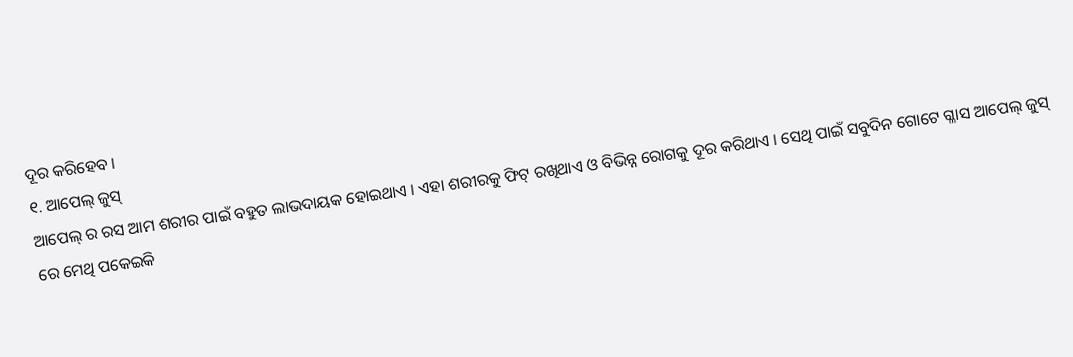ଦୂର କରିହେବ ।
୧. ଆପେଲ୍ ଜୁସ୍
ଆପେଲ୍ ର ରସ ଆମ ଶରୀର ପାଇଁ ବହୁତ ଲାଭଦାୟକ ହୋଇଥାଏ । ଏହା ଶରୀରକୁ ଫିଟ୍ ରଖିଥାଏ ଓ ବିଭିନ୍ନ ରୋଗକୁ ଦୂର କରିଥାଏ । ସେଥି ପାଇଁ ସବୁଦିନ ଗୋଟେ ଗ୍ଳାସ ଆପେଲ୍ ଜୁସ୍ ରେ ମେଥି ପକେଇକି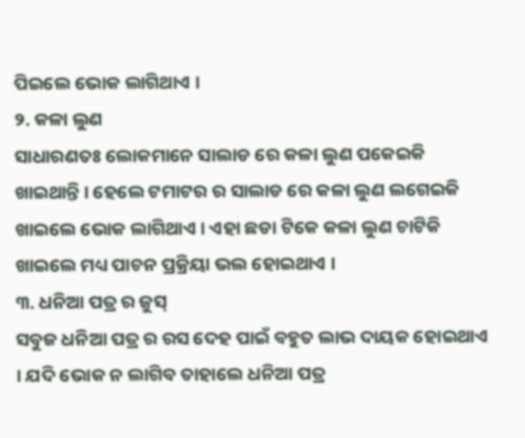ପିଇଲେ ଭୋକ ଲାଗିଥାଏ ।
୨. କଳା ଲୁଣ
ସାଧାରଣତଃ ଲୋକମାନେ ସାଲାଡ ରେ କଳା ଲୁଣ ପକେଇକି ଖାଇଥାନ୍ତି । ହେଲେ ଟମାଟର ର ସାଲାଡ ରେ କଳା ଲୁଣ ଲଗେଇକି ଖାଇଲେ ଭୋକ ଲାଗିଥାଏ । ଏହା ଛଡା ଟିକେ କଳା ଲୁଣ ଚାଟିକି ଖାଇଲେ ମଧ୍ୟ ପାଚନ ପ୍ରକ୍ରିୟା ଭଲ ହୋଇଥାଏ ।
୩. ଧନିଆ ପତ୍ର ର ଜୁସ୍
ସବୁଜ ଧନିଆ ପତ୍ର ର ରସ ଦେହ ପାଇଁ ବହୁତ ଲାଭ ଦାୟକ ହୋଇଥାଏ । ଯଦି ଭୋକ ନ ଲାଗିବ ତାହାଲେ ଧନିଆ ପତ୍ର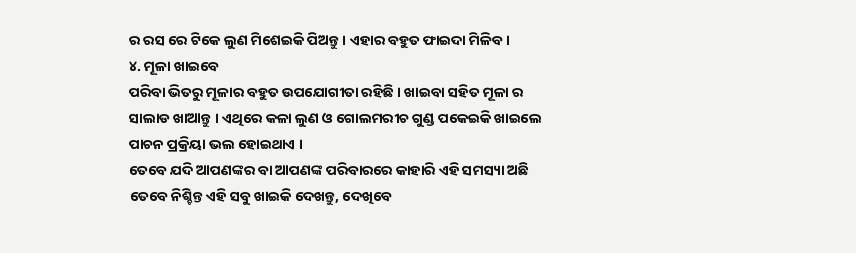ର ରସ ରେ ଟିକେ ଲୁଣ ମିଶେଇକି ପିଅନ୍ତୁ । ଏହାର ବହୁତ ଫାଇଦା ମିଳିବ ।
୪. ମୂଳା ଖାଇବେ
ପରିବା ଭିତରୁ ମୂଳାର ବହୁତ ଉପଯୋଗୀତା ରହିଛି । ଖାଇବା ସହିତ ମୂଳା ର ସାଲାଡ ଖାଆନ୍ତୁ । ଏଥିରେ କଳା ଲୁଣ ଓ ଗୋଲମରୀଚ ଗୁଣ୍ଡ ପକେଇକି ଖାଇଲେ ପାଚନ ପ୍ରକ୍ରିୟା ଭଲ ହୋଇଥାଏ ।
ତେବେ ଯଦି ଆପଣଙ୍କର ବା ଆପଣଙ୍କ ପରିବାରରେ କାହାରି ଏହି ସମସ୍ୟା ଅଛି ତେବେ ନିଶ୍ଚିନ୍ତ ଏହି ସବୁ ଖାଇକି ଦେଖନ୍ତୁ, ଦେଖିବେ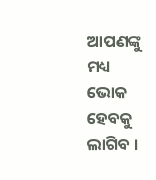ଆପଣଙ୍କୁ ମଧ୍ୟ ଭୋକ ହେବକୁ ଲାଗିବ ।